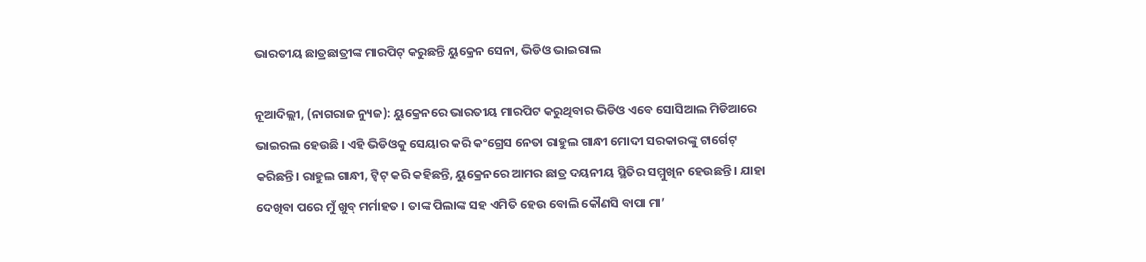ଭାରତୀୟ ଛାତ୍ରଛାତ୍ରୀଙ୍କ ମାରପିଟ୍ କରୁଛନ୍ତି ୟୁକ୍ରେନ ସେନା, ଭିଡିଓ ଭାଇରାଲ

ନୂଆଦିଲ୍ଲୀ, (ନାଗରାଜ ନ୍ୟୁଜ): ୟୁକ୍ରେନରେ ଭାରତୀୟ ମାରପିଟ କରୁଥିବାର ଭିଡିଓ ଏବେ ସୋସିଆଲ ମିଡିଆରେ ଭାଇରଲ ହେଉଛି । ଏହି ଭିଡିଓକୁ ସେୟାର କରି କଂଗ୍ରେସ ନେତା ରାହୁଲ ଗାନ୍ଧୀ ମୋଦୀ ସରକାରଙ୍କୁ ଟାର୍ଗେଟ୍ କରିଛନ୍ତି। ରାହୁଲ ଗାନ୍ଧୀ, ଟ୍ୱିଟ୍ କରି କହିଛନ୍ତି, ୟୁକ୍ରେନରେ ଆମର ଛାତ୍ର ଦୟନୀୟ ସ୍ଥିତିର ସମ୍ମୁଖିନ ହେଉଛନ୍ତି । ଯାହା ଦେଖିବା ପରେ ମୁଁ ଖୁବ୍ ମର୍ମାହତ । ତାଙ୍କ ପିଲାଙ୍କ ସହ ଏମିତି ହେଉ ବୋଲି କୌଣସି ବାପା ମା’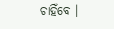ଚାହିଁବେ ।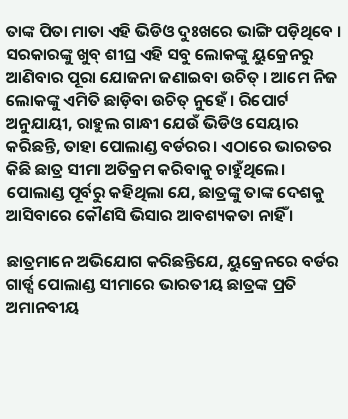ତାଙ୍କ ପିତା ମାତା ଏହି ଭିଡିଓ ଦୁଃଖରେ ଭାଙ୍ଗି ପଡ଼ିଥିବେ । ସରକାରଙ୍କୁ ଖୁବ୍ ଶୀଘ୍ର ଏହି ସବୁ ଲୋକଙ୍କୁ ୟୁକ୍ରେନରୁ ଆଣିବାର ପୂରା ଯୋଜନା ଜଣାଇବା ଉଚିତ୍ । ଆମେ ନିଜ ଲୋକଙ୍କୁ ଏମିତି ଛାଡ଼ିବା ଉଚିତ୍ ନୁହେଁ । ରିପୋର୍ଟ ଅନୁଯାୟୀ, ରାହୁଲ ଗାନ୍ଧୀ ଯେଉଁ ଭିଡିଓ ସେୟାର କରିଛନ୍ତି, ତାହା ପୋଲାଣ୍ଡ ବର୍ଡରର। ଏଠାରେ ଭାରତର କିଛି ଛାତ୍ର ସୀମା ଅତିକ୍ରମ କରିବାକୁ ଚାହୁଁଥିଲେ। ପୋଲାଣ୍ଡ ପୂର୍ବରୁ କହିଥିଲା ଯେ, ଛାତ୍ରଙ୍କୁ ତାଙ୍କ ଦେଶକୁ ଆସିବାରେ କୌଣସି ଭିସାର ଆବଶ୍ୟକତା ନାହିଁ ।

ଛାତ୍ରମାନେ ଅଭିଯୋଗ କରିଛନ୍ତିଯେ, ୟୁକ୍ରେନରେ ବର୍ଡର ଗାର୍ଡ୍ସ ପୋଲାଣ୍ଡ ସୀମାରେ ଭାରତୀୟ ଛାତ୍ରଙ୍କ ପ୍ରତି ଅମାନବୀୟ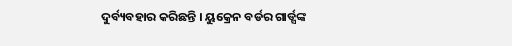ଦୁର୍ବ୍ୟବହାର କରିଛନ୍ତି । ୟୁକ୍ରେନ ବର୍ଡର ଗାର୍ଡ୍ସଙ୍କ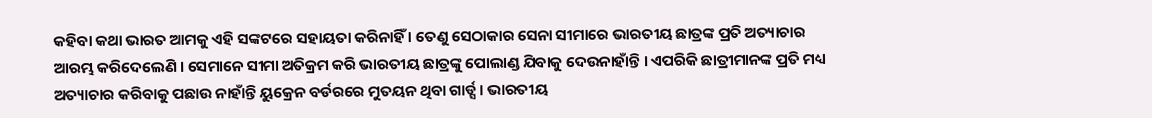କହିବା କଥା ଭାରତ ଆମକୁ ଏହି ସଙ୍କଟରେ ସହାୟତା କରିନାହିଁ । ତେଣୁ ସେଠାକାର ସେନା ସୀମାରେ ଭାରତୀୟ ଛାତ୍ରଙ୍କ ପ୍ରତି ଅତ୍ୟାଚାର ଆରମ୍ଭ କରିଦେଲେଣି । ସେମାନେ ସୀମା ଅତିକ୍ରମ କରି ଭାରତୀୟ ଛାତ୍ରଙ୍କୁ ପୋଲାଣ୍ଡ ଯିବାକୁ ଦେଉନାହାଁନ୍ତି । ଏପରିକି ଛାତ୍ରୀମାନଙ୍କ ପ୍ରତି ମଧ୍ୟ ଅତ୍ୟାଚାର କରିବାକୁ ପଛାଉ ନାହାଁନ୍ତି ୟୁକ୍ରେନ ବର୍ଡରରେ ମୁତୟନ ଥିବା ଗାର୍ଡ୍ସ । ଭାରତୀୟ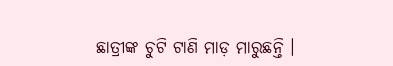ଛାତ୍ରୀଙ୍କ ଚୁଟି ଟାଣି ମାଡ଼ ମାରୁଛନ୍ତି ।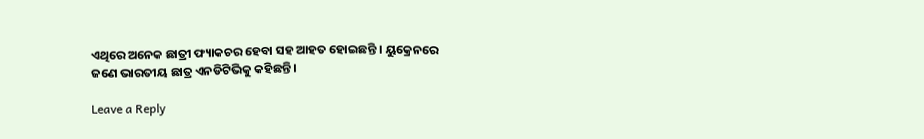ଏଥିରେ ଅନେକ ଛାତ୍ରୀ ଫ୍ୟାକଚର ହେବା ସହ ଆହତ ହୋଇଛନ୍ତି । ୟୁକ୍ରେନରେ ଜଣେ ଭାରତୀୟ ଛାତ୍ର ଏନଡିଟିଭିକୁ କହିଛନ୍ତି ।

Leave a Reply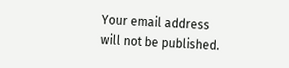Your email address will not be published.